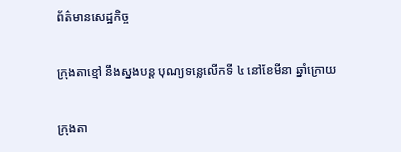ព័ត៌មានសេដ្ឋកិច្ច

ក្រុងតាខ្មៅ នឹងស្នងបន្ត បុណ្យទន្លេលើកទី ៤ នៅខែមីនា ឆ្នាំក្រោយ

ក្រុងតា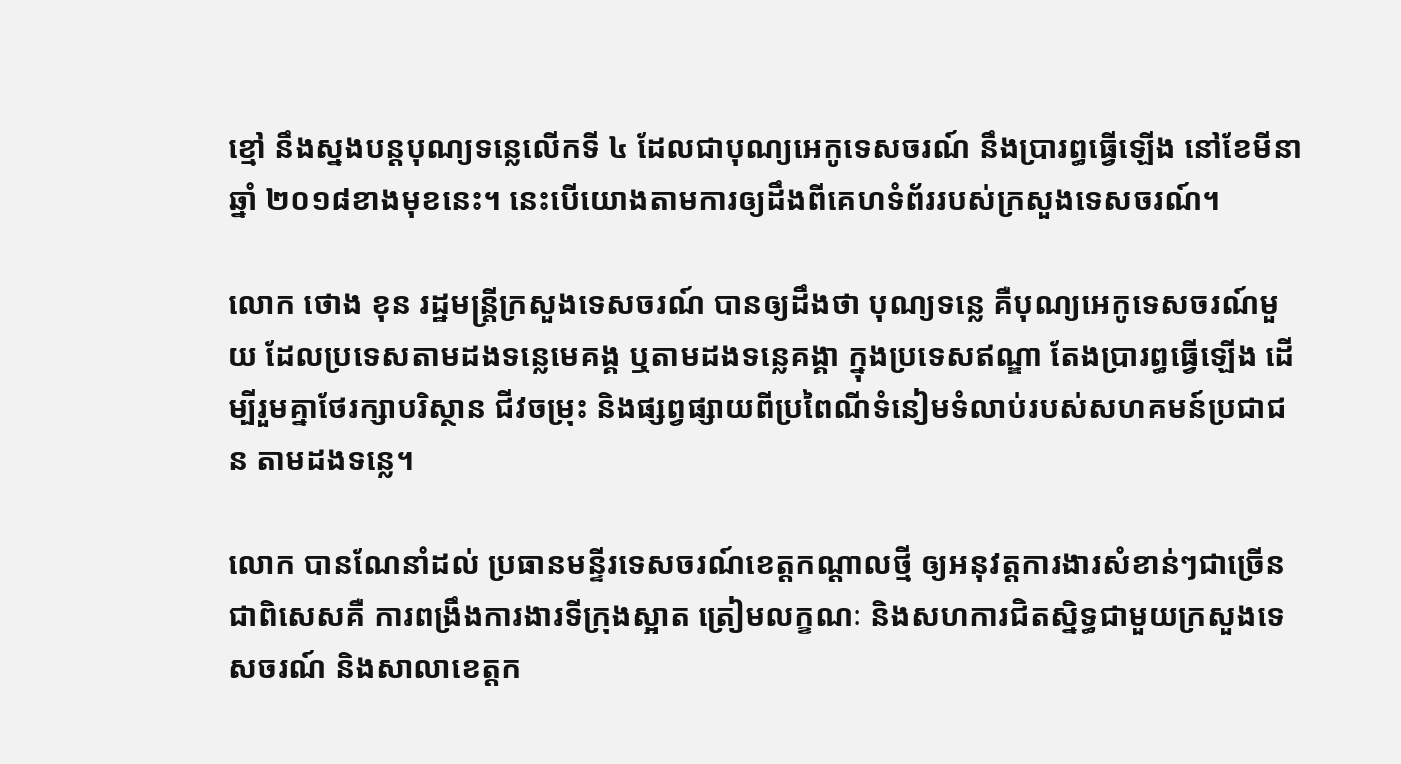ខ្មៅ នឹងស្នងបន្តបុណ្យទន្លេលើកទី ៤ ដែលជាបុណ្យអេកូទេសចរណ៍ នឹងប្រារព្ធធ្វើឡើង នៅខែមីនា ឆ្នាំ ២០១៨ខាងមុខនេះ។ នេះបើយោងតាមការឲ្យដឹងពីគេហទំព័ររបស់ក្រសួងទេសចរណ៍។

លោក ថោង ខុន រដ្ឋមន្រ្តីក្រសួងទេសចរណ៍ បានឲ្យដឹងថា បុណ្យទន្លេ គឺបុណ្យអេកូទេសចរណ៍មួយ ដែលប្រទេសតាមដងទន្លេមេគង្គ ឬតាមដងទន្លេគង្គា ក្នុងប្រទេសឥណ្ឌា តែងប្រារព្ធធ្វើឡើង ដើម្បីរួមគ្នាថែរក្សាបរិស្ថាន ជីវចម្រុះ និងផ្សព្វផ្សាយពីប្រពៃណីទំនៀមទំលាប់របស់សហគមន៍ប្រជាជន តាមដងទន្លេ។

លោក បានណែនាំដល់ ប្រធានមន្ទីរទេសចរណ៍ខេត្តកណ្តាលថ្មី ឲ្យអនុវត្តការងារសំខាន់ៗជាច្រើន ជាពិសេសគឺ ការពង្រឹងការងារទីក្រុងស្អាត ត្រៀមលក្ខណៈ និងសហការជិតស្និទ្ធជាមួយក្រសួងទេសចរណ៍ និងសាលាខេត្តក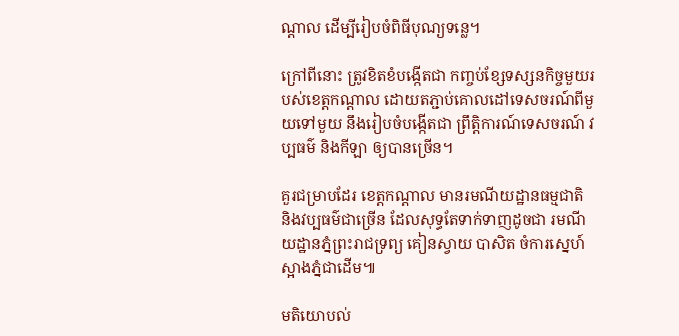ណ្តាល ដើម្បីរៀបចំពិធីបុណ្យទន្លេ។

ក្រៅពីនោះ ត្រូវខិតខំបង្កើតជា កញ្ចប់ខ្សែទស្សនកិច្ចមួយរបស់ខេត្តកណ្តាល ដោយតភ្ជាប់គោលដៅទេសចរណ៍ពីមួយទៅមួយ នឹងរៀបចំបង្កើតជា ព្រឹត្តិការណ៍ទេសចរណ៍ វប្បធម៌ និងកីឡា ឲ្យបានច្រើន។

គួរជម្រាបដែរ ខេត្តកណ្តាល មានរមណីយដ្ឋានធម្មជាតិ និងវប្បធម៌ជាច្រើន ដែលសុទ្ធតែទាក់ទាញដូចជា រមណីយដ្ឋានភ្នំព្រះរាជទ្រព្យ គៀនស្វាយ បាសិត ចំការស្នេហ៍ ស្អាងភ្នំជាដើម៕

មតិយោបល់